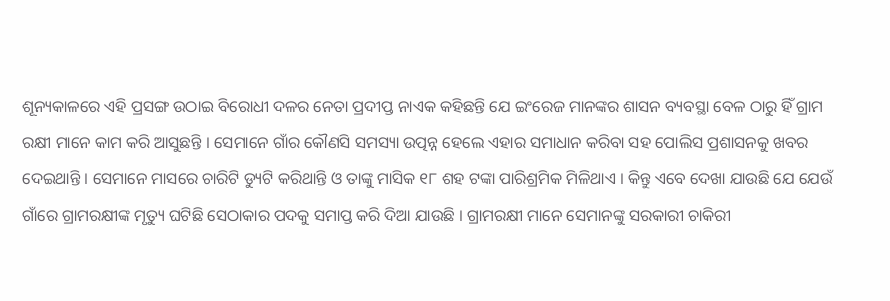ଶୂନ୍ୟକାଳରେ ଏହି ପ୍ରସଙ୍ଗ ଉଠାଇ ବିରୋଧୀ ଦଳର ନେତା ପ୍ରଦୀପ୍ତ ନାଏକ କହିଛନ୍ତି ଯେ ଇଂରେଜ ମାନଙ୍କର ଶାସନ ବ୍ୟବସ୍ଥା ବେଳ ଠାରୁ ହିଁ ଗ୍ରାମ ରକ୍ଷୀ ମାନେ କାମ କରି ଆସୁଛନ୍ତି । ସେମାନେ ଗାଁର କୌଣସି ସମସ୍ୟା ଉତ୍ପନ୍ନ ହେଲେ ଏହାର ସମାଧାନ କରିବା ସହ ପୋଲିସ ପ୍ରଶାସନକୁ ଖବର ଦେଇଥାନ୍ତି । ସେମାନେ ମାସରେ ଚାରିଟି ଡ୍ୟୁଟି କରିଥାନ୍ତି ଓ ତାଙ୍କୁ ମାସିକ ୧୮ ଶହ ଟଙ୍କା ପାରିଶ୍ରମିକ ମିଳିଥାଏ । କିନ୍ତୁ ଏବେ ଦେଖା ଯାଉଛି ଯେ ଯେଉଁ ଗାଁରେ ଗ୍ରାମରକ୍ଷୀଙ୍କ ମୃତ୍ୟୁ ଘଟିଛି ସେଠାକାର ପଦକୁ ସମାପ୍ତ କରି ଦିଆ ଯାଉଛି । ଗ୍ରାମରକ୍ଷୀ ମାନେ ସେମାନଙ୍କୁ ସରକାରୀ ଚାକିରୀ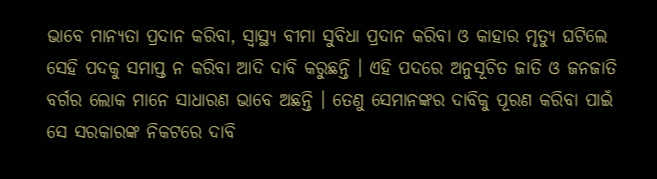ଭାବେ ମାନ୍ୟତା ପ୍ରଦାନ କରିବା, ସ୍ୱାସ୍ଥ୍ୟ ବୀମା ସୁବିଧା ପ୍ରଦାନ କରିବା ଓ କାହାର ମୃତ୍ୟୁ ଘଟିଲେ ସେହି ପଦକୁ ସମାପ୍ତ ନ କରିବା ଆଦି ଦାବି କରୁଛନ୍ତି । ଏହି ପଦରେ ଅନୁସୂଚିତ ଜାତି ଓ ଜନଜାତି ବର୍ଗର ଲୋକ ମାନେ ସାଧାରଣ ଭାବେ ଅଛନ୍ତି । ତେଣୁ ସେମାନଙ୍କର ଦାବିକୁ ପୂରଣ କରିବା ପାଇଁ ସେ ସରକାରଙ୍କ ନିକଟରେ ଦାବି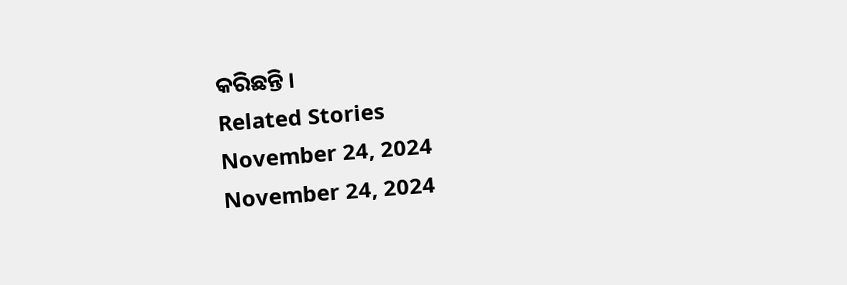କରିଛନ୍ତି ।
Related Stories
November 24, 2024
November 24, 2024